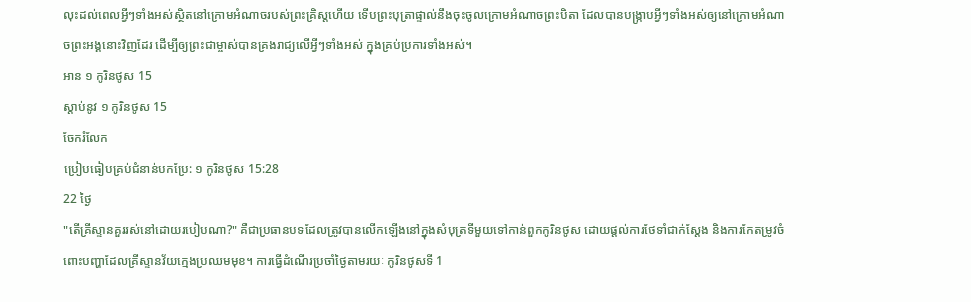លុះដល់ពេលអ្វីៗទាំងអស់ស្ថិតនៅក្រោមអំណាចរបស់ព្រះគ្រិស្តហើយ ទើបព្រះបុត្រាផ្ទាល់នឹងចុះចូលក្រោមអំណាចព្រះបិតា ដែលបានបង្ក្រាបអ្វីៗទាំងអស់ឲ្យនៅក្រោមអំណាចព្រះអង្គនោះវិញដែរ ដើម្បីឲ្យព្រះជាម្ចាស់បានគ្រងរាជ្យលើអ្វីៗទាំងអស់ ក្នុងគ្រប់ប្រការទាំងអស់។
អាន ១ កូរិនថូស 15
ស្ដាប់នូវ ១ កូរិនថូស 15
ចែករំលែក
ប្រៀបធៀបគ្រប់ជំនាន់បកប្រែ: ១ កូរិនថូស 15:28
22 ថ្ងៃ
"តើគ្រីស្ទានគួររស់នៅដោយរបៀបណា?" គឺជាប្រធានបទដែលត្រូវបានលើកឡើងនៅក្នុងសំបុត្រទីមួយទៅកាន់ពួកកូរិនថូស ដោយផ្តល់ការថែទាំជាក់ស្តែង និងការកែតម្រូវចំពោះបញ្ហាដែលគ្រីស្ទានវ័យក្មេងប្រឈមមុខ។ ការធ្វើដំណើរប្រចាំថ្ងៃតាមរយៈ កូរិនថូសទី 1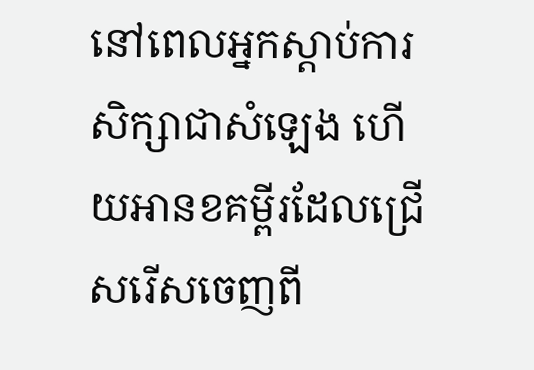នៅពេលអ្នកស្តាប់ការសិក្សាជាសំឡេង ហើយអានខគម្ពីរដែលជ្រើសរើសចេញពី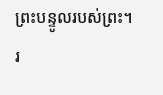ព្រះបន្ទូលរបស់ព្រះ។
រ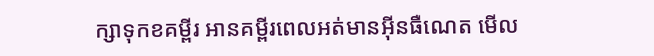ក្សាទុកខគម្ពីរ អានគម្ពីរពេលអត់មានអ៊ីនធឺណេត មើល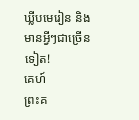ឃ្លីបមេរៀន និងមានអ្វីៗជាច្រើនទៀត!
គេហ៍
ព្រះគ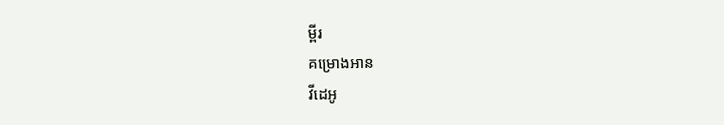ម្ពីរ
គម្រោងអាន
វីដេអូ